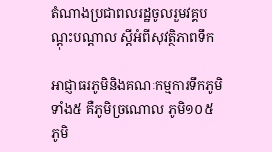តំណាងប្រជាពលរដ្ឋចូលរួមវគ្គបណ្ដុះបណ្ដាល ស្តីអំពីសុវត្ថិភាពទឹក

អាជ្ញាធរភូមិនិងគណៈកម្មការទឹកភូមិទាំង៥ គឺភូមិច្រណោល ភូមិ១០៥ ភូមិ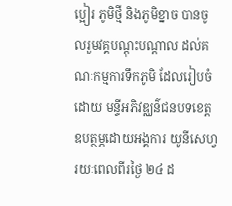ប្អៀរ ភូមិថ្មី និងភូមិខ្នាច បានចូលរួមវគ្គបណ្ដុះបណ្ដាល ដល់គណៈកម្មការទឹកភូមិ ដែលរៀបចំដោយ មន្ទីអភិវឌ្ឈន៌ជនបទខេត្ត
ឧបត្ថម្ភដោយអង្គការ យូនីសេហ្វ រយៈពេលពីរថ្ងៃ ២៤ ដ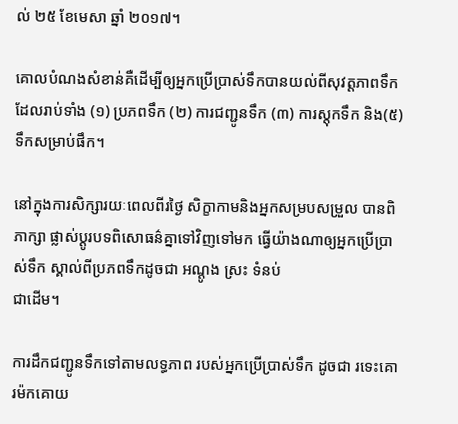ល់ ២៥ ខែមេសា ឆ្នាំ ២០១៧។

គោលបំណងសំខាន់គឺដើម្បីឲ្យអ្នកប្រើប្រាស់ទឹកបានយល់ពីសុវត្តភាពទឹក ដែលរាប់ទាំង (១) ប្រភពទឹក (២) ការជញ្ជូនទឹក (៣) ការស្តុកទឹក និង(៥) ទឹកសម្រាប់ផឹក។

នៅក្នុងការសិក្សារយៈពេលពីរថ្ងៃ សិក្ខាកាមនិងអ្នកសម្របសម្រួល បានពិភាក្សា ផ្លាស់ប្ដូរបទពិសោធន៌គ្នាទៅវិញទៅមក ធ្វើយ៉ាងណាឲ្យអ្នកប្រើប្រាស់ទឹក ស្គាល់ពីប្រភពទឹកដូចជា អណ្ដូង ស្រះ ទំនប់
ជាដើម។

ការដឹកជញ្ជូនទឹកទៅតាមលទ្ធភាព របស់អ្នកប្រើប្រាស់ទឹក ដូចជា រទេះគោ រម៉កគោយ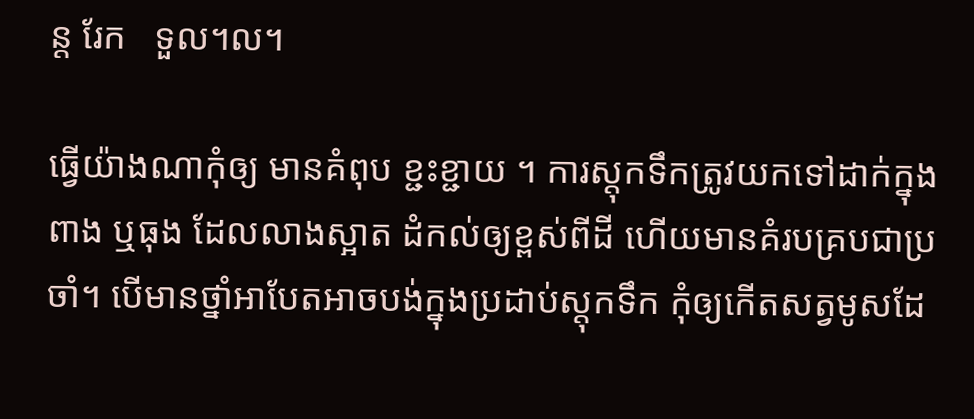ន្ត រែក   ទួល។ល។

ធ្វើយ៉ាងណាកុំឲ្យ មានគំពុប ខ្ជះខ្ជាយ ។ ការស្ដុកទឹកត្រូវយកទៅដាក់ក្នុងពាង ឬធុង ដែលលាងស្អាត ដំកល់ឲ្យខ្ពស់ពីដី ហើយមានគំរបគ្របជាប្រចាំ។ បើមានថ្នាំអាបែតអាចបង់ក្នុងប្រដាប់ស្ដុកទឹក កុំឲ្យកើតសត្វមូសដែ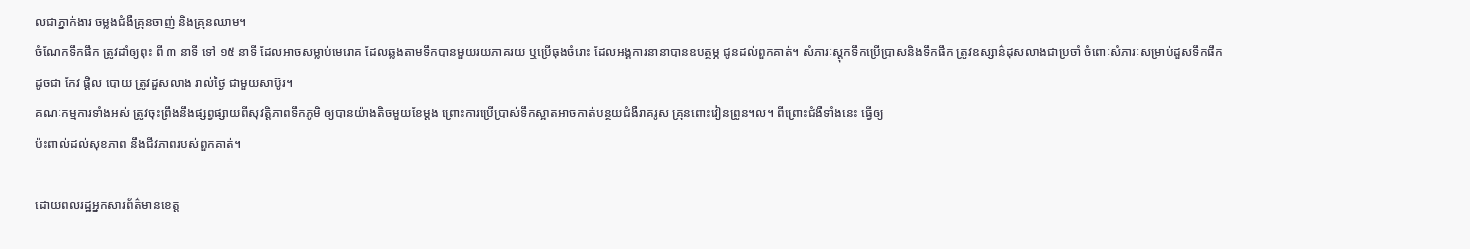លជាភ្នាក់ងារ ចម្លងជំងឺគ្រុនចាញ់ និងគ្រុនឈាម។
ចំណែកទឹកផឹក ត្រូវដាំឲ្យពុះ ពី ៣ នាទី ទៅ ១៥ នាទី ដែលអាចសម្លាប់មេរោគ ដែលឆ្លងតាមទឹកបានមួយរយភាគរយ ឬប្រើធុងចំរោះ ដែលអង្គការនានាបានឧបត្ថម្ភ ជូនដល់ពួកគាត់។ សំភារៈស្ដុកទឹកប្រើប្រាសនិងទឹកផឹក ត្រូវឧស្សាន៌ដុសលាងជាប្រចាំ ចំពោៈសំភារៈសម្រាប់ដួសទឹកផឹក
ដូចជា កែវ ផ្ដិល បោយ ត្រូវដួសលាង រាល់ថ្ងៃ ជាមួយសាប៊ូរ។
គណៈកម្មការទាំងអស់ ត្រូវចុះព្រឹងនឹងផ្សព្វផ្សាយពីសុវត្តិភាពទឹកភូមិ ឲ្យបានយ៉ាងតិចមួយខែម្ដង ព្រោះការប្រើប្រាស់ទឹកស្អាតអាចកាត់បន្ថយជំងឺរាគរូស គ្រុនពោះវៀនព្រូន។ល។ ពីព្រោះជំងឺទាំងនេះ ធ្វើឲ្យ
ប៉ះពាល់ដល់សុខភាព នឹងជីវភាពរបស់ពួកគាត់។

ដោយពលរដ្ឋអ្នកសារព័ត៌មានខេត្ត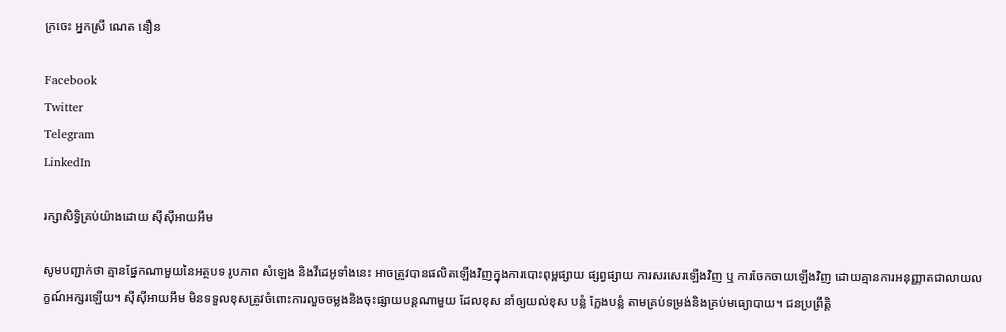ក្រចេះ អ្នកស្រី ណេត នឿន

Facebook
Twitter
Telegram
LinkedIn

រក្សាសិទ្វិគ្រប់យ៉ាងដោយ ស៊ីស៊ីអាយអឹម

សូមបញ្ជាក់ថា គ្មានផ្នែកណាមួយនៃអត្ថបទ រូបភាព សំឡេង និងវីដេអូទាំងនេះ អាចត្រូវបានផលិតឡើងវិញក្នុងការបោះពុម្ពផ្សាយ ផ្សព្វផ្សាយ ការសរសេរឡើងវិញ ឬ ការចែកចាយឡើងវិញ ដោយគ្មានការអនុញ្ញាតជាលាយលក្ខណ៍អក្សរឡើយ។ ស៊ីស៊ីអាយអឹម មិនទទួលខុសត្រូវចំពោះការលួចចម្លងនិងចុះផ្សាយបន្តណាមួយ ដែលខុស នាំឲ្យយល់ខុស បន្លំ ក្លែងបន្លំ តាមគ្រប់ទម្រង់និងគ្រប់មធ្យោបាយ។ ជនប្រព្រឹត្តិ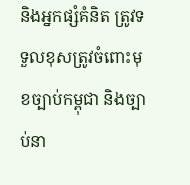និងអ្នកផ្សំគំនិត ត្រូវទទួលខុសត្រូវចំពោះមុខច្បាប់កម្ពុជា និងច្បាប់នា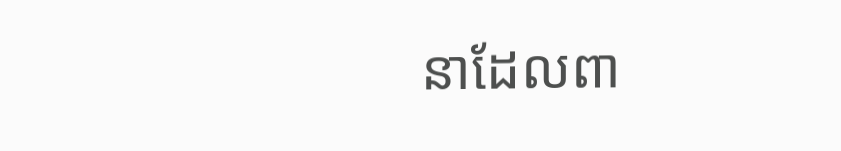នាដែលពា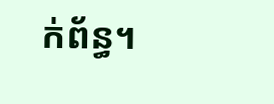ក់ព័ន្ធ។